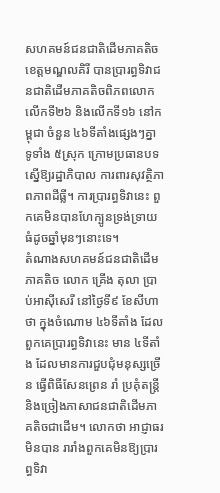សហគមន៍ជនជាតិដើមភាគតិចខេត្តមណ្ឌលគិរី បានប្រារព្ធទិវាជនជាតិដើមភាគតិចពិភពលោក លើកទី២៦ និងលើកទី១៦ នៅកម្ពុជា ចំនួន ៤៦ទីតាំងផ្សេងៗគ្នា ទូទាំង ៥ស្រុក ក្រោមប្រធានបទ ស្នើឱ្យរដ្ឋាភិបាល ការពារសុវត្ថិភាពភាពដីធ្លី។ ការប្រារព្ធទិវានេះ ពួកគេមិនបានហែក្បូនទ្រង់ទ្រាយធំដូចឆ្នាំមុនៗនោះទេ។
តំណាងសហគមន៍ជនជាតិដើមភាគតិច លោក គ្រើង តុលា ប្រាប់អាស៊ីសេរី នៅថ្ងៃទី៩ ខែសីហា ថា ក្នុងចំណោម ៤៦ទីតាំង ដែលពួកគេប្រារព្ធទិវានេះ មាន ៤ទីតាំង ដែលមានការជួបជុំមនុស្សច្រើន ធ្វើពិធីសែនព្រេន រាំ ប្រគុំតន្ត្រី និងច្រៀងភាសាជនជាតិដើមភាគតិចជាដើម។ លោកថា អាជ្ញាធរមិនបាន រារាំងពួកគេមិនឱ្យប្រារព្ធទិវា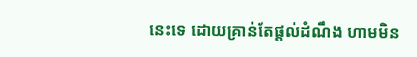នេះទេ ដោយគ្រាន់តែផ្ដល់ដំណឹង ហាមមិន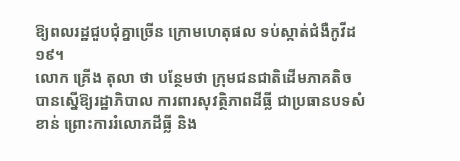ឱ្យពលរដ្ឋជួបជុំគ្នាច្រើន ក្រោមហេតុផល ទប់ស្កាត់ជំងឺកូវីដ១៩។
លោក គ្រើង តុលា ថា បន្ថែមថា ក្រុមជនជាតិដើមភាគតិច បានស្នើឱ្យរដ្ឋាភិបាល ការពារសុវត្ថិភាពដីធ្លី ជាប្រធានបទសំខាន់ ព្រោះការរំលោភដីធ្លី និង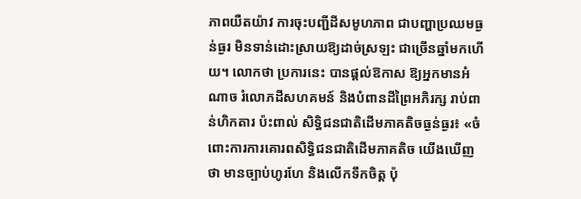ភាពយឺតយ៉ាវ ការចុះបញ្ជីដីសមូហភាព ជាបញ្ហាប្រឈមធ្ងន់ធ្ងរ មិនទាន់ដោះស្រាយឱ្យដាច់ស្រឡះ ជាច្រើនឆ្នាំមកហើយ។ លោកថា ប្រការនេះ បានផ្តល់ឱកាស ឱ្យអ្នកមានអំណាច រំលោភដីសហគមន៍ និងបំពានដីព្រៃអភិរក្ស រាប់ពាន់ហិកតារ ប៉ះពាល់ សិទ្ធិជនជាតិដើមភាគតិចធ្ងន់ធ្ងរ៖ «ចំពោះការការគោរពសិទ្ធិជនជាតិដើមភាគតិច យើងឃើញថា មានច្បាប់ហូរហែ និងលើកទឹកចិត្ត ប៉ុ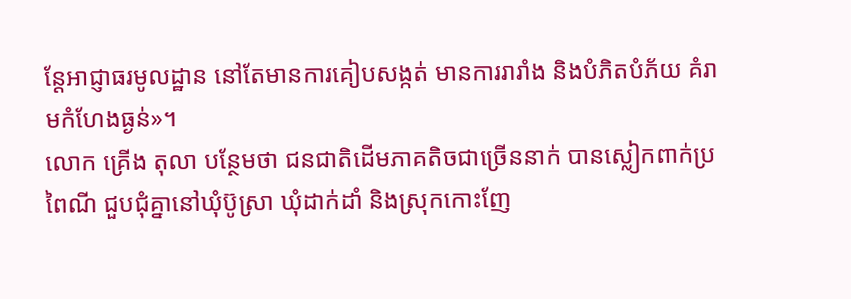ន្តែអាជ្ញាធរមូលដ្ឋាន នៅតែមានការគៀបសង្កត់ មានការរារាំង និងបំភិតបំភ័យ គំរាមកំហែងធ្ងន់»។
លោក គ្រើង តុលា បន្ថែមថា ជនជាតិដើមភាគតិចជាច្រើននាក់ បានស្លៀកពាក់ប្រពៃណី ជួបជុំគ្នានៅឃុំប៊ូស្រា ឃុំដាក់ដាំ និងស្រុកកោះញែ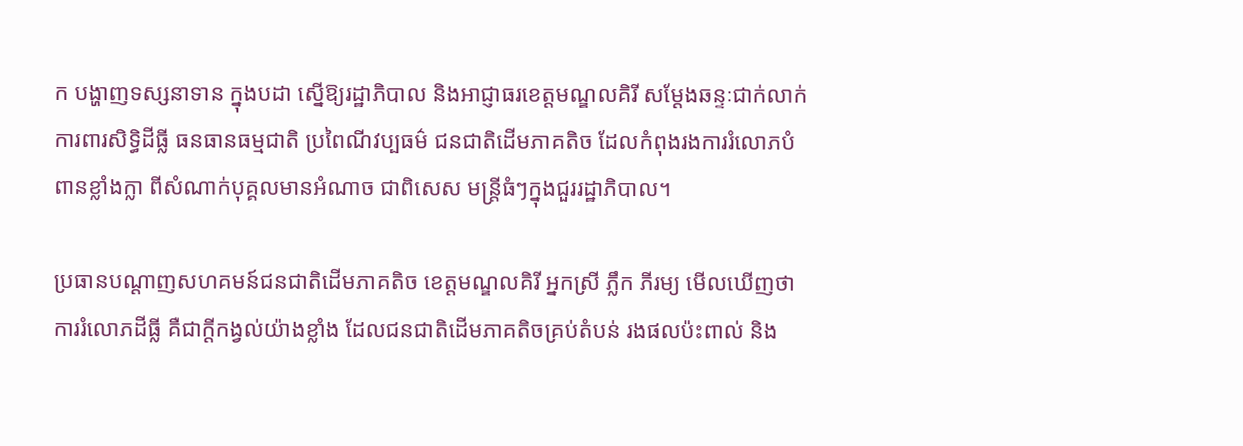ក បង្ហាញទស្សនាទាន ក្នុងបដា ស្នើឱ្យរដ្ឋាភិបាល និងអាជ្ញាធរខេត្តមណ្ឌលគិរី សម្ដែងឆន្ទៈជាក់លាក់ ការពារសិទ្ធិដីធ្លី ធនធានធម្មជាតិ ប្រពៃណីវប្បធម៌ ជនជាតិដើមភាគតិច ដែលកំពុងរងការរំលោភបំពានខ្លាំងក្លា ពីសំណាក់បុគ្គលមានអំណាច ជាពិសេស មន្ត្រីធំៗក្នុងជួររដ្ឋាភិបាល។

ប្រធានបណ្ដាញសហគមន៍ជនជាតិដើមភាគតិច ខេត្តមណ្ឌលគិរី អ្នកស្រី ភ្លឹក ភីរម្យ មើលឃើញថា ការរំលោភដីធ្លី គឺជាក្តីកង្វល់យ៉ាងខ្លាំង ដែលជនជាតិដើមភាគតិចគ្រប់តំបន់ រងផលប៉ះពាល់ និង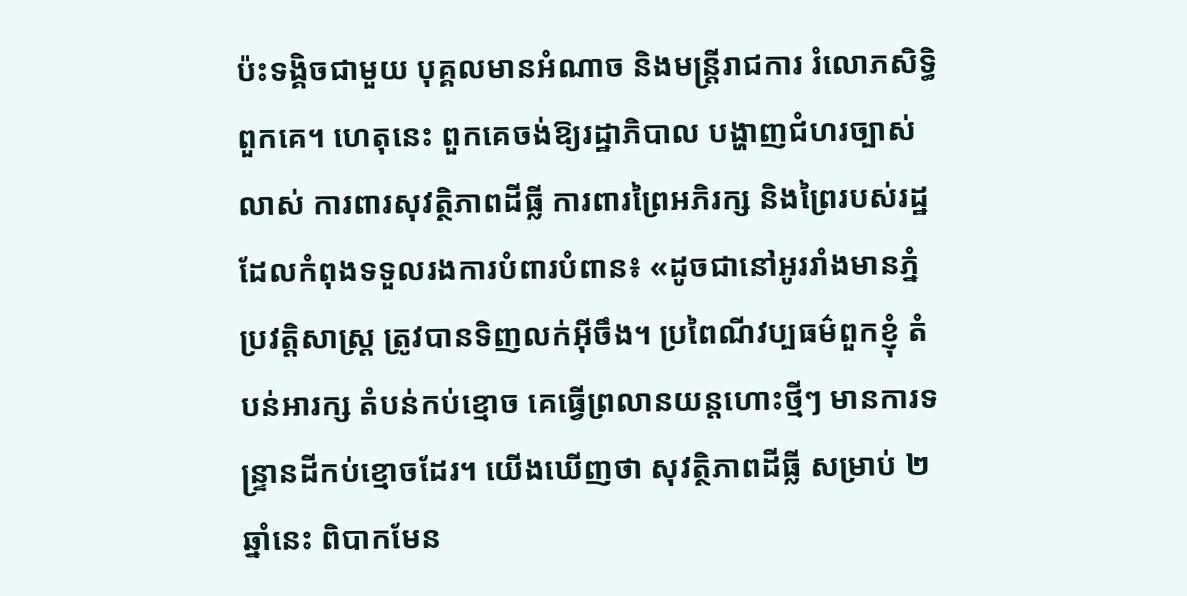ប៉ះទង្គិចជាមួយ បុគ្គលមានអំណាច និងមន្ត្រីរាជការ រំលោភសិទ្ធិពួកគេ។ ហេតុនេះ ពួកគេចង់ឱ្យរដ្ឋាភិបាល បង្ហាញជំហរច្បាស់លាស់ ការពារសុវត្ថិភាពដីធ្លី ការពារព្រៃអភិរក្ស និងព្រៃរបស់រដ្ឋ ដែលកំពុងទទួលរងការបំពារបំពាន៖ «ដូចជានៅអូររាំងមានភ្នំ ប្រវត្តិសាស្ត្រ ត្រូវបានទិញលក់អ៊ីចឹង។ ប្រពៃណីវប្បធម៌ពួកខ្ញុំ តំបន់អារក្ស តំបន់កប់ខ្មោច គេធ្វើព្រលានយន្តហោះថ្មីៗ មានការទន្ទ្រានដីកប់ខ្មោចដែរ។ យើងឃើញថា សុវត្ថិភាពដីធ្លី សម្រាប់ ២ ឆ្នាំនេះ ពិបាកមែន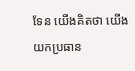ទែន យើងគិតថា យើងយកប្រធាន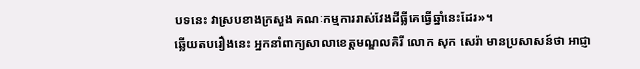បទនេះ វាស្របខាងក្រសួង គណៈកម្មការរាស់វែងដីធ្លីគេធ្វើឆ្នាំនេះដែរ»។
ឆ្លើយតបរឿងនេះ អ្នកនាំពាក្យសាលាខេត្តមណ្ឌលគិរី លោក សុក សេរ៉ា មានប្រសាសន៍ថា អាជ្ញា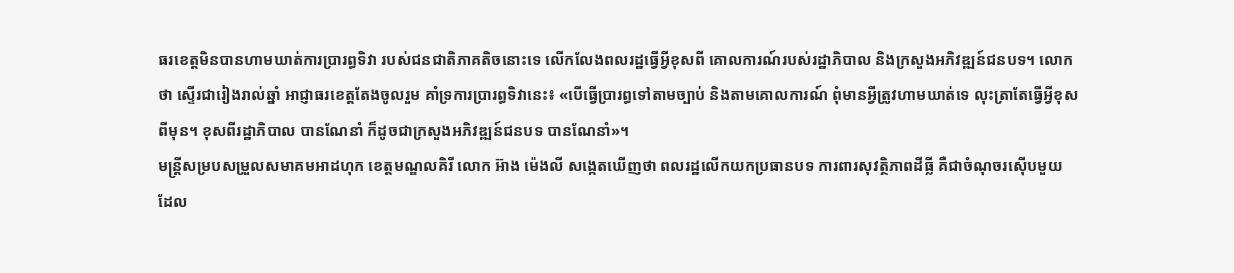ធរខេត្តមិនបានហាមឃាត់ការប្រារព្ធទិវា របស់ជនជាតិភាគតិចនោះទេ លើកលែងពលរដ្ឋធ្វើអ្វីខុសពី គោលការណ៍របស់រដ្ឋាភិបាល និងក្រសួងអភិវឌ្ឍន៍ជនបទ។ លោកថា ស្ទើរជារៀងរាល់ឆ្នាំ អាជ្ញាធរខេត្តតែងចូលរួម គាំទ្រការប្រារព្ធទិវានេះ៖ «បើធ្វើប្រារព្ធទៅតាមច្បាប់ និងតាមគោលការណ៍ ពុំមានអ្វីត្រូវហាមឃាត់ទេ លុះត្រាតែធ្វើអ្វីខុសពីមុន។ ខុសពីរដ្ឋាភិបាល បានណែនាំ ក៏ដូចជាក្រសួងអភិវឌ្ឍន៍ជនបទ បានណែនាំ»។
មន្ត្រីសម្របសម្រួលសមាគមអាដហុក ខេត្តមណ្ឌលគិរី លោក អ៊ាង ម៉េងលី សង្កេតឃើញថា ពលរដ្ឋលើកយកប្រធានបទ ការពារសុវត្ថិភាពដីធ្លី គឺជាចំណុចរស៊ើបមួយ ដែល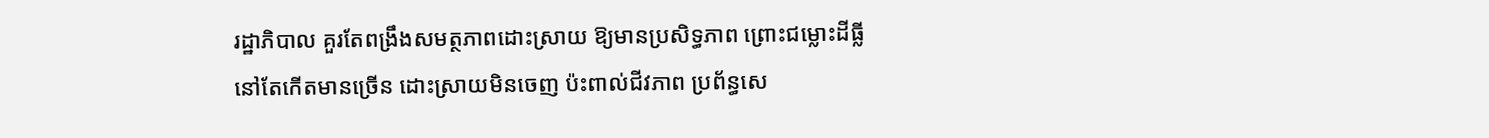រដ្ឋាភិបាល គួរតែពង្រឹងសមត្ថភាពដោះស្រាយ ឱ្យមានប្រសិទ្ធភាព ព្រោះជម្លោះដីធ្លី នៅតែកើតមានច្រើន ដោះស្រាយមិនចេញ ប៉ះពាល់ជីវភាព ប្រព័ន្ធសេ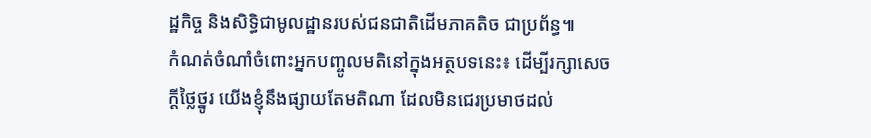ដ្ឋកិច្ច និងសិទ្ធិជាមូលដ្ឋានរបស់ជនជាតិដើមភាគតិច ជាប្រព័ន្ធ៕
កំណត់ចំណាំចំពោះអ្នកបញ្ចូលមតិនៅក្នុងអត្ថបទនេះ៖ ដើម្បីរក្សាសេចក្ដីថ្លៃថ្នូរ យើងខ្ញុំនឹងផ្សាយតែមតិណា ដែលមិនជេរប្រមាថដល់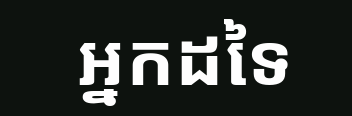អ្នកដទៃ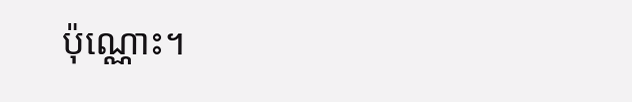ប៉ុណ្ណោះ។